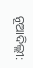ନୂଆଦିଲ୍ଲୀ: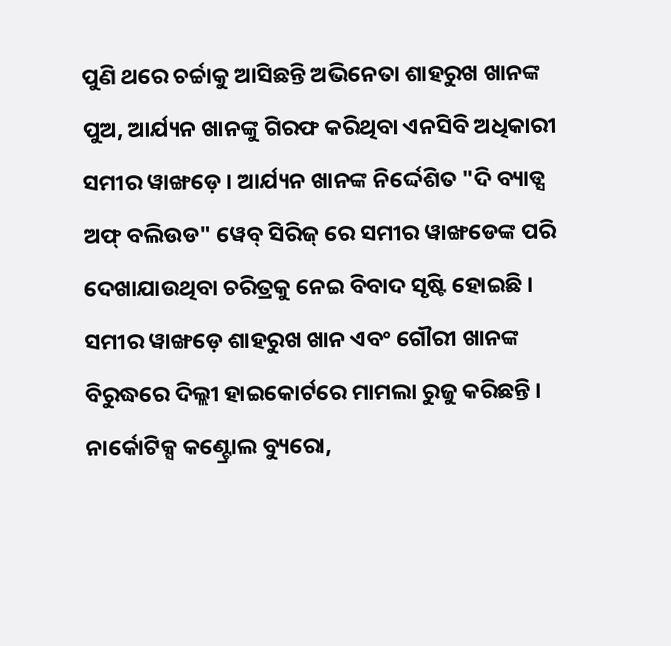ପୁଣି ଥରେ ଚର୍ଚ୍ଚାକୁ ଆସିଛନ୍ତି ଅଭିନେତା ଶାହରୁଖ ଖାନଙ୍କ ପୁଅ, ଆର୍ଯ୍ୟନ ଖାନଙ୍କୁ ଗିରଫ କରିଥିବା ଏନସିବି ଅଧିକାରୀ ସମୀର ୱାଙ୍ଖଡ଼େ । ଆର୍ଯ୍ୟନ ଖାନଙ୍କ ନିର୍ଦ୍ଦେଶିତ "ଦି ବ୍ୟାଡ୍ସ ଅଫ୍ ବଲିଉଡ" ୱେବ୍ ସିରିଜ୍ ରେ ସମୀର ୱାଙ୍ଖଡେଙ୍କ ପରି ଦେଖାଯାଉଥିବା ଚରିତ୍ରକୁ ନେଇ ବିବାଦ ସୃଷ୍ଟି ହୋଇଛି । ସମୀର ୱାଙ୍ଖଡ଼େ ଶାହରୁଖ ଖାନ ଏବଂ ଗୌରୀ ଖାନଙ୍କ ବିରୁଦ୍ଧରେ ଦିଲ୍ଲୀ ହାଇକୋର୍ଟରେ ମାମଲା ରୁଜୁ କରିଛନ୍ତି ।
ନାର୍କୋଟିକ୍ସ କଣ୍ଟ୍ରୋଲ ବ୍ୟୁରୋ,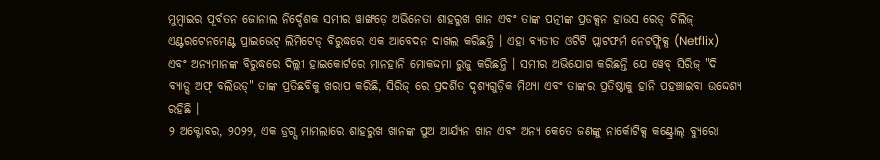ମୁମ୍ବାଇର ପୂର୍ବତନ ଜୋନାଲ ନିର୍ଦ୍ଦେଶକ ସମୀର ୱାଙ୍ଖଡ଼େ ଅଭିନେତା ଶାହରୁଖ ଖାନ ଏବଂ ତାଙ୍କ ପତ୍ନୀଙ୍କ ପ୍ରଡକ୍ସନ ହାଉସ ରେଡ୍ ଚିଲିଜ୍ ଏଣ୍ଟରଟେନମେଣ୍ଟ ପ୍ରାଇଭେଟ୍ ଲିମିଟେଡ୍ ବିରୁଦ୍ଧରେ ଏକ ଆବେଦନ ଦାଖଲ କରିଛନ୍ତି । ଏହା ବ୍ୟତୀତ ଓଟିଟି ପ୍ଲାଟଫର୍ମ ନେଟଫ୍ଲିକ୍ସ (Netflix) ଏବଂ ଅନ୍ୟମାନଙ୍କ ବିରୁଦ୍ଧରେ ଦିଲ୍ଲୀ ହାଇକୋର୍ଟରେ ମାନହାନି ମୋକଦ୍ଦମା ରୁଜୁ କରିଛନ୍ତି । ସମୀର ଅଭିଯୋଗ କରିଛନ୍ତି ଯେ ୱେବ୍ ସିରିଜ୍ "ଦି ବ୍ୟାଡ୍ସ ଅଫ୍ ବଲିଉଡ୍" ତାଙ୍କ ପ୍ରତିଛବିକୁ ଖରାପ କରିଛି, ସିରିଜ୍ ରେ ପ୍ରଦର୍ଶିତ ଦୃଶ୍ୟଗୁଡ଼ିକ ମିଥ୍ୟା ଏବଂ ତାଙ୍କର ପ୍ରତିଷ୍ଠାକୁ ହାନି ପହଞ୍ଚାଇବା ଉଦ୍ଦେଶ୍ୟ ରହିଛି ।
୨ ଅକ୍ଟୋବର, ୨୦୨୨, ଏକ ଡ୍ରଗ୍ସ ମାମଲାରେ ଶାହରୁଖ ଖାନଙ୍କ ପୁଅ ଆର୍ଯ୍ୟନ ଖାନ ଏବଂ ଅନ୍ୟ କେତେ ଜଣଙ୍କୁ ନାର୍କୋଟିକ୍ସ କଣ୍ଟ୍ରୋଲ୍ ବ୍ୟୁରୋ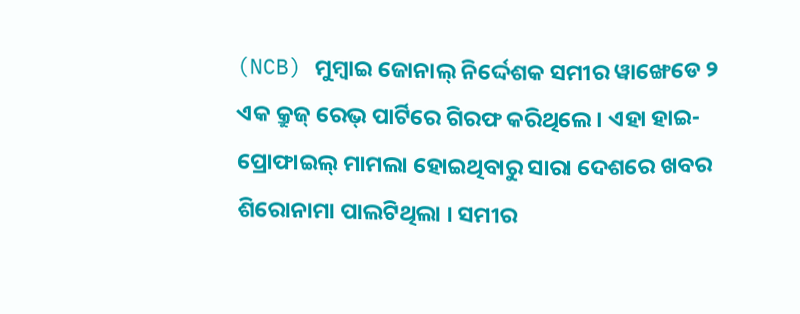(NCB) ମୁମ୍ବାଇ ଜୋନାଲ୍ ନିର୍ଦ୍ଦେଶକ ସମୀର ୱାଙ୍ଖେଡେ ୨ ଏକ କ୍ରୁଜ୍ ରେଭ୍ ପାର୍ଟିରେ ଗିରଫ କରିଥିଲେ । ଏହା ହାଇ-ପ୍ରୋଫାଇଲ୍ ମାମଲା ହୋଇଥିବାରୁ ସାରା ଦେଶରେ ଖବର ଶିରୋନାମା ପାଲଟିଥିଲା । ସମୀର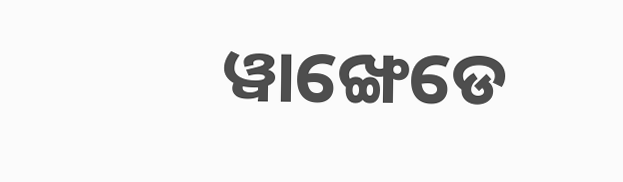ୱାଙ୍ଖେଡେ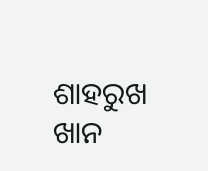ଶାହରୁଖ ଖାନ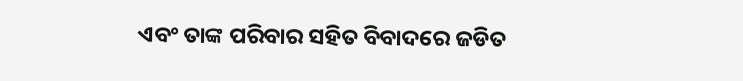ଏବଂ ତାଙ୍କ ପରିବାର ସହିତ ବିବାଦରେ ଜଡିତ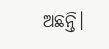ଅଛନ୍ତି।